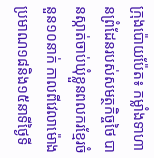ក្រុងប៉ោយប៉ែត៖ កម្លាំងទាហានព្រំដែនរបស់សមត្ថកិច្ចថៃ បានស្កាត់ចាប់ឃុំខ្លួនពលករខ្មែរចំនួន១០នាក់ កាលពីវេលាម៉ោងប្រមាណ១៨និង១៥នាទីថ្ងៃទី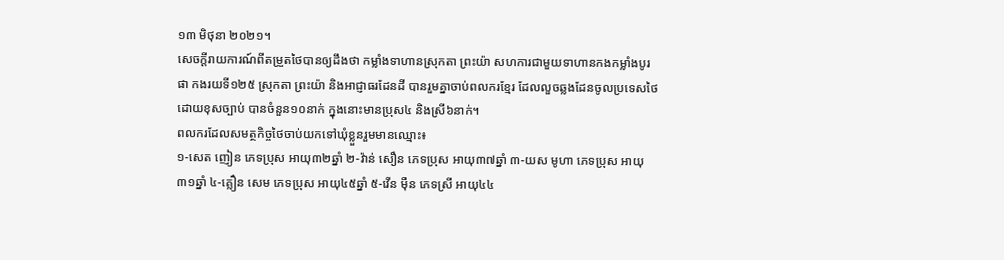១៣ មិថុនា ២០២១។
សេចក្ដីរាយការណ៍ពីតម្រួតថៃបានឲ្យដឹងថា កម្លាំងទាហានស្រុកតា ព្រះយ៉ា សហការជាមួយទាហានកងកម្លាំងបូរផា កងរយទី១២៥ ស្រុកតា ព្រះយ៉ា និងអាជ្ញាធរដែនដី បានរួមគ្នាចាប់ពលករខ្មែរ ដែលលួចឆ្លងដែនចូលប្រទេសថៃដោយខុសច្បាប់ បានចំនួន១០នាក់ ក្នុងនោះមានប្រុស៤ និងស្រី៦នាក់។
ពលករដែលសមត្ថកិច្ចថៃចាប់យកទៅឃុំខ្លួនរួមមានឈ្មោះ៖
១-សេត ញៀន ភេទប្រុស អាយុ៣២ឆ្នាំ ២-វ៉ាន់ សឿន ភេទប្រុស អាយុ៣៧ឆ្នាំ ៣-យស មូហា ភេទប្រុស អាយុ៣១ឆ្នាំ ៤-គ្លឿន សេម ភេទប្រុស អាយុ៤៥ឆ្នាំ ៥-វើន ម៉ឺន ភេទស្រី អាយុ៤៤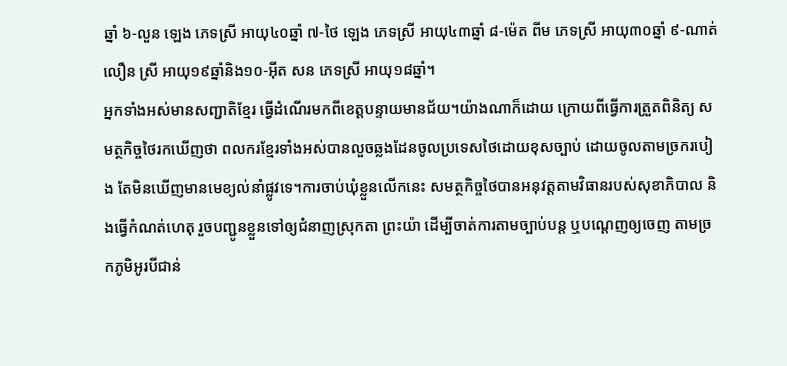ឆ្នាំ ៦-លួន ឡេង ភេទស្រី អាយុ៤០ឆ្នាំ ៧-ថៃ ឡេង ភេទស្រី អាយុ៤៣ឆ្នាំ ៨-ម៉េត ពីម ភេទស្រី អាយុ៣០ឆ្នាំ ៩-ណាត់ លឿន ស្រី អាយុ១៩ឆ្នាំនិង១០-អ៊ីត សន ភេទស្រី អាយុ១៨ឆ្នាំ។
អ្នកទាំងអស់មានសញ្ជាតិខ្មែរ ធ្វើដំណើរមកពីខេត្តបន្ទាយមានជ័យ។យ៉ាងណាក៏ដោយ ក្រោយពីធ្វើការត្រួតពិនិត្យ សមត្ថកិច្ចថៃរកឃើញថា ពលករខ្មែរទាំងអស់បានលួចឆ្លងដែនចូលប្រទេសថៃដោយខុសច្បាប់ ដោយចូលតាមច្រករបៀង តែមិនឃើញមានមេខ្យល់នាំផ្លូវទេ។ការចាប់ឃុំខ្លួនលើកនេះ សមត្ថកិច្ចថៃបានអនុវត្តតាមវិធានរបស់សុខាភិបាល និងធ្វើកំណត់ហេតុ រួចបញ្ជូនខ្លួនទៅឲ្យជំនាញស្រុកតា ព្រះយ៉ា ដើម្បីចាត់ការតាមច្បាប់បន្ត ឬបណ្ដេញឲ្យចេញ តាមច្រកភូមិអូរបីជាន់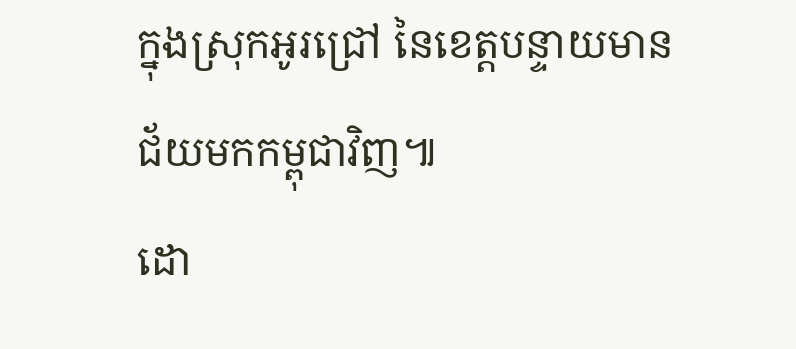ក្នុងស្រុកអូរជ្រៅ នៃខេត្តបន្ទាយមានជ័យមកកម្ពុជាវិញ៕
ដោ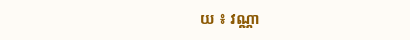យ ៖ វណ្ណា